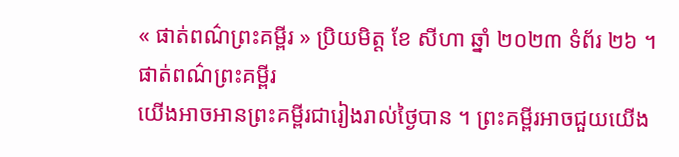« ផាត់ពណ៌ព្រះគម្ពីរ » ប្រិយមិត្ត ខែ សីហា ឆ្នាំ ២០២៣ ទំព័រ ២៦ ។
ផាត់ពណ៌ព្រះគម្ពីរ
យើងអាចអានព្រះគម្ពីរជារៀងរាល់ថ្ងៃបាន ។ ព្រះគម្ពីរអាចជួយយើង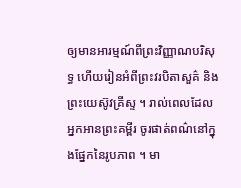ឲ្យមានអារម្មណ៍ពីព្រះវិញ្ញាណបរិសុទ្ធ ហើយរៀនអំពីព្រះវរបិតាសួគ៌ និងព្រះយេស៊ូវគ្រីស្ទ ។ រាល់ពេលដែលអ្នកអានព្រះគម្ពីរ ចូរផាត់ពណ៌នៅក្នុងផ្នែកនៃរូបភាព ។ មា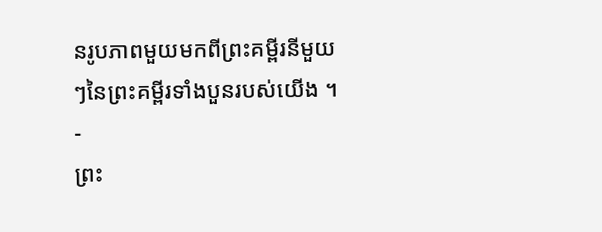នរូបភាពមួយមកពីព្រះគម្ពីរនីមួយៗនៃព្រះគម្ពីរទាំងបួនរបស់យើង ។
-
ព្រះ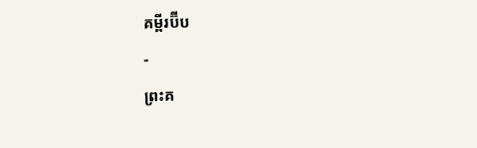គម្ពីរប៊ីប
-
ព្រះគ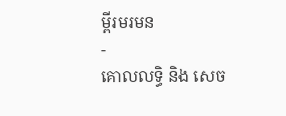ម្ពីរមរមន
-
គោលលទ្ធិ និង សេច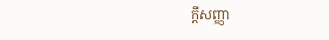ក្តីសញ្ញា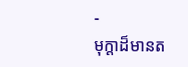-
មុក្តាដ៏មានត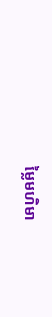ម្លៃមហិមា